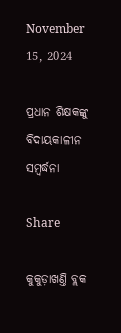November 15, 2024

ପ୍ରଧାନ ଶିକ୍ଷକଙ୍କୁ ବିଦାୟକାଳୀନ ସମ୍ବର୍ଦ୍ଧନା

Share

କୁକୁଡ଼ାଖଣ୍ତି ବ୍ଲକ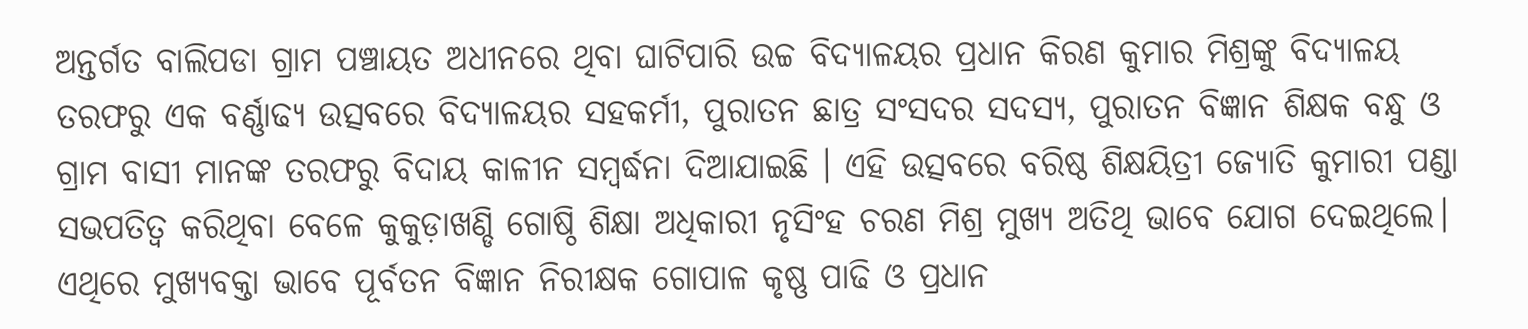ଅନ୍ତର୍ଗତ ବାଲିପଡା ଗ୍ରାମ ପଞ୍ଚାୟତ ଅଧୀନରେ ଥିବା ଘାଟିପାରି ଉଚ୍ଚ ବିଦ୍ୟାଳୟର ପ୍ରଧାନ କିରଣ କୁମାର ମିଶ୍ରଙ୍କୁ ବିଦ୍ୟାଳୟ ତରଫରୁ ଏକ ବର୍ଣ୍ଣାଢ୍ଯ ଉତ୍ସବରେ ବିଦ୍ୟାଳୟର ସହକର୍ମୀ, ପୁରାତନ ଛାତ୍ର ସଂସଦର ସଦସ୍ଯ, ପୁରାତନ ବିଜ୍ଞାନ ଶିକ୍ଷକ ବନ୍ଧୁ ଓ ଗ୍ରାମ ବାସୀ ମାନଙ୍କ ତରଫରୁ ବିଦାୟ କାଳୀନ ସମ୍ବର୍ଦ୍ଧନା ଦିଆଯାଇଛି । ଏହି ଉତ୍ସବରେ ବରିଷ୍ଠ ଶିକ୍ଷୟିତ୍ରୀ ଜ୍ୟୋତି କୁମାରୀ ପଣ୍ଡା ସଭପତିତ୍ବ କରିଥିବା ବେଳେ କୁକୁଡ଼ାଖଣ୍ଡି ଗୋଷ୍ଠି ଶିକ୍ଷା ଅଧିକାରୀ ନୃସିଂହ ଚରଣ ମିଶ୍ର ମୁଖ୍ୟ ଅତିଥି ଭାବେ ଯୋଗ ଦେଇଥିଲେ। ଏଥିରେ ମୁଖ୍ୟବକ୍ତା ଭାବେ ପୂର୍ବତନ ବିଜ୍ଞାନ ନିରୀକ୍ଷକ ଗୋପାଳ କୃଷ୍ଣ ପାଢି ଓ ପ୍ରଧାନ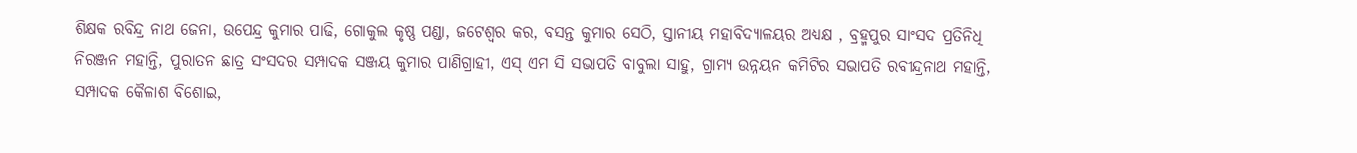ଶିକ୍ଷକ ରବିନ୍ଦ୍ର ନାଥ ଜେନା, ଉପେନ୍ଦ୍ର କୁମାର ପାଢି, ଗୋକୁଲ କୃଷ୍ଣ ପଣ୍ଡା, ଜଟେଶ୍ଵର କର, ବସନ୍ତ କୁମାର ସେଠି, ସ୍ତାନୀୟ ମହାବିଦ୍ୟାଳୟର ଅଧ୍ୟକ୍ଷ , ବ୍ରହ୍ମପୁର ସାଂସଦ ପ୍ରତିନିଧି ନିରଞ୍ଜନ ମହାନ୍ତି, ପୁରାତନ ଛାତ୍ର ସଂସଦର ସମ୍ପାଦକ ସଞ୍ଜୟ କୁମାର ପାଣିଗ୍ରାହୀ, ଏସ୍ ଏମ ସି ସଭାପତି ବାବୁଲା ସାହୁ, ଗ୍ରାମ୍ୟ ଉନ୍ନୟନ କମିଟିର ସଭାପତି ରବୀନ୍ଦ୍ରନାଥ ମହାନ୍ତି, ସମ୍ପାଦକ କୈଳାଶ ବିଶୋଇ,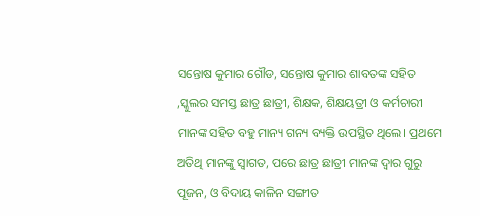ସନ୍ତୋଷ କୁମାର ଗୌଡ, ସନ୍ତୋଷ କୁମାର ଶାବତଙ୍କ ସହିତ ,ସ୍କୁଲର ସମସ୍ତ ଛାତ୍ର ଛାତ୍ରୀ, ଶିକ୍ଷକ, ଶିକ୍ଷୟତ୍ରୀ ଓ କର୍ମଚାରୀ ମାନଙ୍କ ସହିତ ବହୁ ମାନ୍ୟ ଗନ୍ୟ ବ୍ୟକ୍ତି ଉପସ୍ଥିତ ଥିଲେ। ପ୍ରଥମେ ଅତିଥି ମାନଙ୍କୁ ସ୍ଵାଗତ, ପରେ ଛାତ୍ର ଛାତ୍ରୀ ମାନଙ୍କ ଦ୍ଵାର ଗୁରୁ ପୂଜନ, ଓ ବିଦାୟ କାଳିନ ସଙ୍ଗୀତ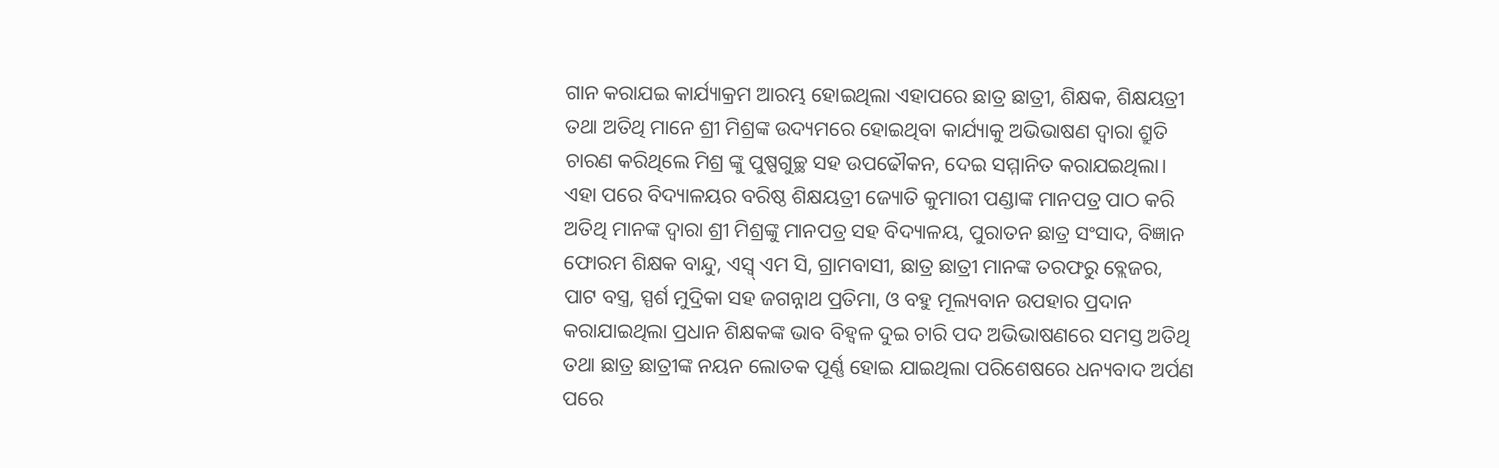ଗାନ କରାଯଇ କାର୍ଯ୍ୟାକ୍ରମ ଆରମ୍ଭ ହୋଇଥିଲା ଏହାପରେ ଛାତ୍ର ଛାତ୍ରୀ, ଶିକ୍ଷକ, ଶିକ୍ଷୟତ୍ରୀ ତଥା ଅତିଥି ମାନେ ଶ୍ରୀ ମିଶ୍ରଙ୍କ ଉଦ୍ୟମରେ ହୋଇଥିବା କାର୍ଯ୍ୟାକୁ ଅଭିଭାଷଣ ଦ୍ଵାରା ଶ୍ରୁତି ଚାରଣ କରିଥିଲେ ମିଶ୍ର ଙ୍କୁ ପୁଷ୍ପଗୁଚ୍ଛ ସହ ଉପଢୌକନ, ଦେଇ ସମ୍ମାନିତ କରାଯଇଥିଲା। ଏହା ପରେ ବିଦ୍ୟାଳୟର ବରିଷ୍ଠ ଶିକ୍ଷୟତ୍ରୀ ଜ୍ୟୋତି କୁମାରୀ ପଣ୍ଡାଙ୍କ ମାନପତ୍ର ପାଠ କରି ଅତିଥି ମାନଙ୍କ ଦ୍ଵାରା ଶ୍ରୀ ମିଶ୍ରଙ୍କୁ ମାନପତ୍ର ସହ ବିଦ୍ୟାଳୟ, ପୁରାତନ ଛାତ୍ର ସଂସାଦ, ବିଜ୍ଞାନ ଫୋରମ ଶିକ୍ଷକ ବାନ୍ଦୁ, ଏସ୍ବ୍ ଏମ ସି, ଗ୍ରାମବାସୀ, ଛାତ୍ର ଛାତ୍ରୀ ମାନଙ୍କ ତରଫରୁ ବ୍ଲେଜର, ପାଟ ବସ୍ତ୍ର, ସ୍ପର୍ଶ ମୁଦ୍ରିକା ସହ ଜଗନ୍ନାଥ ପ୍ରତିମା, ଓ ବହୁ ମୂଲ୍ୟବାନ ଉପହାର ପ୍ରଦାନ କରାଯାଇଥିଲା ପ୍ରଧାନ ଶିକ୍ଷକଙ୍କ ଭାବ ବିହ୍ଵଳ ଦୁଇ ଚାରି ପଦ ଅଭିଭାଷଣରେ ସମସ୍ତ ଅତିଥି ତଥା ଛାତ୍ର ଛାତ୍ରୀଙ୍କ ନୟନ ଲୋତକ ପୂର୍ଣ୍ଣ ହୋଇ ଯାଇଥିଲା ପରିଶେଷରେ ଧନ୍ୟବାଦ ଅର୍ପଣ ପରେ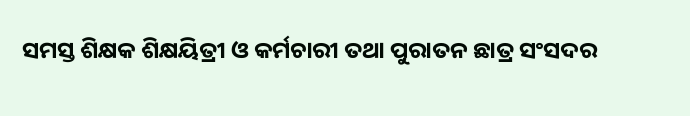ସମସ୍ତ ଶିକ୍ଷକ ଶିକ୍ଷୟିତ୍ରୀ ଓ କର୍ମଚାରୀ ତଥା ପୁରାତନ ଛାତ୍ର ସଂସଦର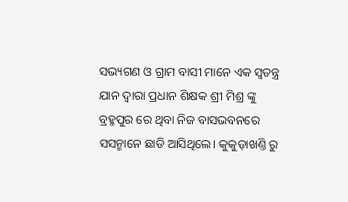ସଭ୍ୟଗଣ ଓ ଗ୍ରାମ ବାସୀ ମାନେ ଏକ ସ୍ଵତନ୍ତ୍ର ଯାନ ଦ୍ଵାରା ପ୍ରଧାନ ଶିକ୍ଷକ ଶ୍ରୀ ମିଶ୍ର ଙ୍କୁ ବ୍ରହ୍ମପୁର ରେ ଥିବା ନିଜ ବାସଭବନରେ ସସନ୍ମାନେ ଛାଡି ଆସିଥିଲେ। କୁକୁଡ଼ାଖଣ୍ତି ରୁ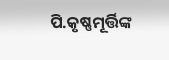ପି.କୃଷ୍ଣମୂର୍ତ୍ତିଙ୍କ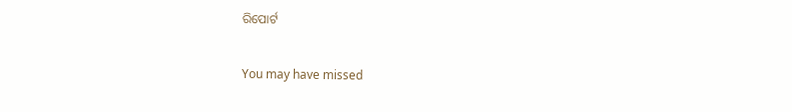ରିପୋର୍ଟ

You may have missed